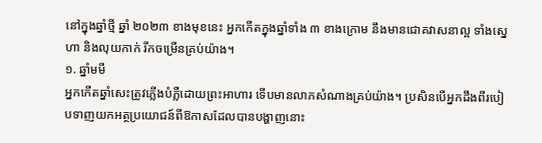នៅក្នុងឆ្នាំថ្មី ឆ្នាំ ២០២៣ ខាងមុខនេះ អ្នកកើតក្នុងឆ្នាំទាំង ៣ ខាងក្រោម នឹងមានជោគវាសនាល្អ ទាំងស្នេហា និងលុយកាក់ រីកចម្រើនគ្រប់យ៉ាង។
១. ឆ្នាំមមី
អ្នកកើតឆ្នាំសេះត្រូវភ្លើងបំភ្លឺដោយព្រះអាហារ ទើបមានលាភសំណាងគ្រប់យ៉ាង។ ប្រសិនបើអ្នកដឹងពីរបៀបទាញយកអត្ថប្រយោជន៍ពីឱកាសដែលបានបង្ហាញនោះ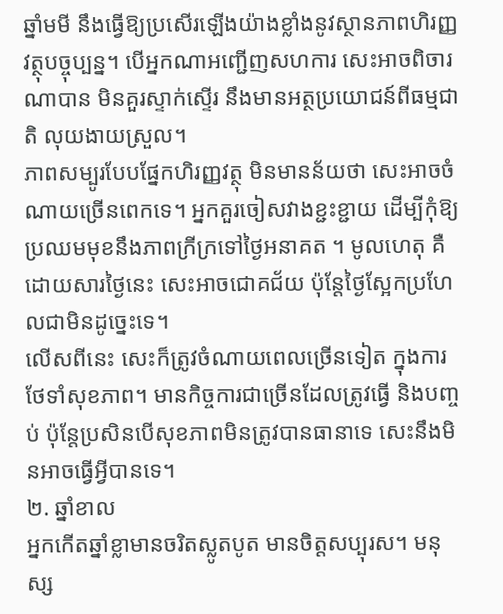ឆ្នាំមមី នឹងធ្វើឱ្យប្រសើរឡើងយ៉ាងខ្លាំងនូវស្ថានភាពហិរញ្ញវត្ថុបច្ចុប្បន្ន។ បើអ្នកណាអញ្ជើញសហការ សេះអាចពិចារណាបាន មិនគួរស្ទាក់ស្ទើរ នឹងមានអត្ថប្រយោជន៍ពីធម្មជាតិ លុយងាយស្រួល។
ភាពសម្បូរបែបផ្នែកហិរញ្ញវត្ថុ មិនមានន័យថា សេះអាចចំណាយច្រើនពេកទេ។ អ្នកគួរចៀសវាងខ្ជះខ្ជាយ ដើម្បីកុំឱ្យប្រឈមមុខនឹងភាពក្រីក្រទៅថ្ងៃអនាគត ។ មូលហេតុ គឺដោយសារថ្ងៃនេះ សេះអាចជោគជ័យ ប៉ុន្តែថ្ងៃស្អែកប្រហែលជាមិនដូច្នេះទេ។
លើសពីនេះ សេះក៏ត្រូវចំណាយពេលច្រើនទៀត ក្នុងការថែទាំសុខភាព។ មានកិច្ចការជាច្រើនដែលត្រូវធ្វើ និងបញ្ចប់ ប៉ុន្តែប្រសិនបើសុខភាពមិនត្រូវបានធានាទេ សេះនឹងមិនអាចធ្វើអ្វីបានទេ។
២. ឆ្នាំខាល
អ្នកកើតឆ្នាំខ្លាមានចរិតស្លូតបូត មានចិត្តសប្បុរស។ មនុស្ស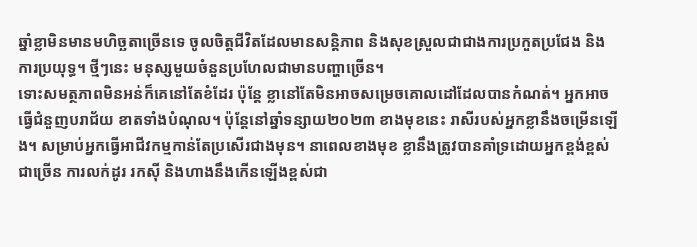ឆ្នាំខ្លាមិនមានមហិច្ឆតាច្រើនទេ ចូលចិត្តជីវិតដែលមានសន្តិភាព និងសុខស្រួលជាជាងការប្រកួតប្រជែង និងការប្រយុទ្ធ។ ថ្មីៗនេះ មនុស្សមួយចំនួនប្រហែលជាមានបញ្ហាច្រើន។
ទោះសមត្ថភាពមិនអន់ក៏គេនៅតែខំដែរ ប៉ុន្តែ ខ្លានៅតែមិនអាចសម្រេចគោលដៅដែលបានកំណត់។ អ្នកអាចធ្វើជំនួញបរាជ័យ ខាតទាំងបំណុល។ ប៉ុន្តែនៅឆ្នាំទន្សាយ២០២៣ ខាងមុខនេះ រាសីរបស់អ្នកខ្លានឹងចម្រើនឡើង។ សម្រាប់អ្នកធ្វើអាជីវកម្មកាន់តែប្រសើរជាងមុន។ នាពេលខាងមុខ ខ្លានឹងត្រូវបានគាំទ្រដោយអ្នកខ្ពង់ខ្ពស់ជាច្រើន ការលក់ដូរ រកស៊ី និងហាងនឹងកើនឡើងខ្ពស់ជា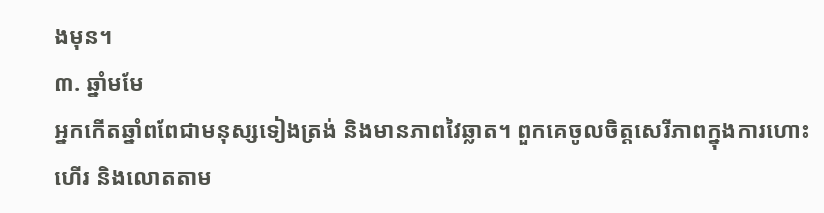ងមុន។
៣. ឆ្នាំមមែ
អ្នកកើតឆ្នាំពពែជាមនុស្សទៀងត្រង់ និងមានភាពវៃឆ្លាត។ ពួកគេចូលចិត្តសេរីភាពក្នុងការហោះហើរ និងលោតតាម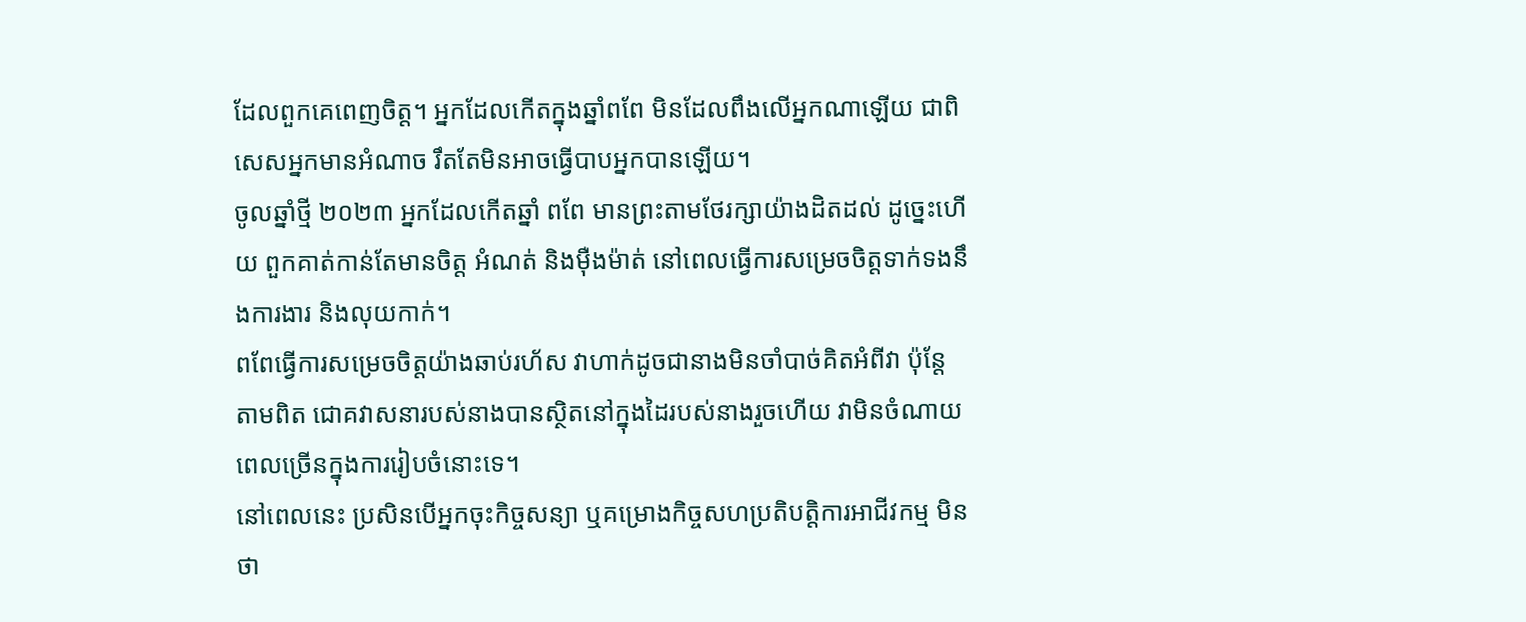ដែលពួកគេពេញចិត្ត។ អ្នកដែលកើតក្នុងឆ្នាំពពែ មិនដែលពឹងលើអ្នកណាឡើយ ជាពិសេសអ្នកមានអំណាច រឹតតែមិនអាចធ្វើបាបអ្នកបានឡើយ។
ចូលឆ្នាំថ្មី ២០២៣ អ្នកដែលកើតឆ្នាំ ពពែ មានព្រះតាមថែរក្សាយ៉ាងដិតដល់ ដូច្នេះហើយ ពួកគាត់កាន់តែមានចិត្ត អំណត់ និងម៉ឺងម៉ាត់ នៅពេលធ្វើការសម្រេចចិត្តទាក់ទងនឹងការងារ និងលុយកាក់។
ពពែធ្វើការសម្រេចចិត្តយ៉ាងឆាប់រហ័ស វាហាក់ដូចជានាងមិនចាំបាច់គិតអំពីវា ប៉ុន្តែតាមពិត ជោគវាសនារបស់នាងបានស្ថិតនៅក្នុងដៃរបស់នាងរួចហើយ វាមិនចំណាយពេលច្រើនក្នុងការរៀបចំនោះទេ។
នៅពេលនេះ ប្រសិនបើអ្នកចុះកិច្ចសន្យា ឬគម្រោងកិច្ចសហប្រតិបត្តិការអាជីវកម្ម មិនថា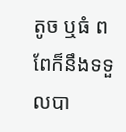តូច ឬធំ ពពែក៏នឹងទទួលបា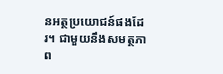នអត្ថប្រយោជន៍ផងដែរ។ ជាមួយនឹងសមត្ថភាព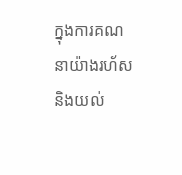ក្នុងការគណនាយ៉ាងរហ័ស និងយល់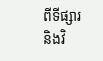ពីទីផ្សារ និងវិ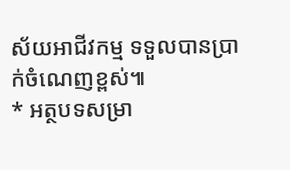ស័យអាជីវកម្ម ទទួលបានប្រាក់ចំណេញខ្ពស់៕
* អត្ថបទសម្រា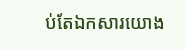ប់តែឯកសារយោង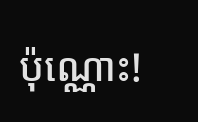ប៉ុណ្ណោះ!